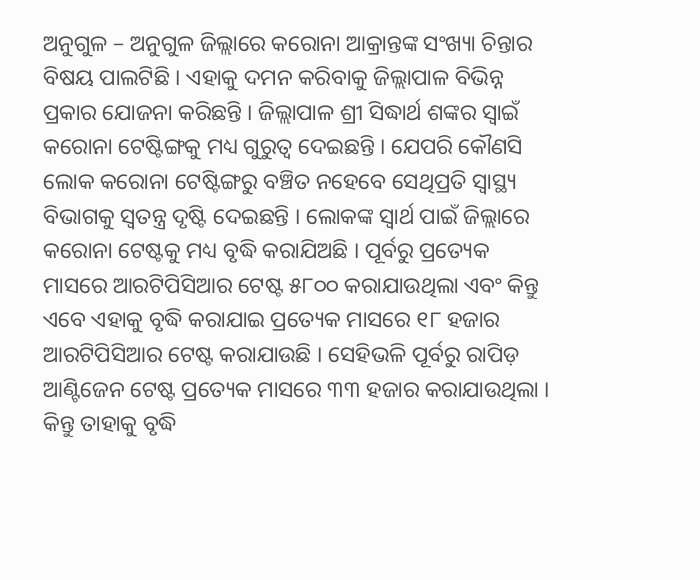ଅନୁଗୁଳ – ଅନୁଗୁଳ ଜିଲ୍ଲାରେ କରୋନା ଆକ୍ରାନ୍ତଙ୍କ ସଂଖ୍ୟା ଚିନ୍ତାର ବିଷୟ ପାଲଟିଛି । ଏହାକୁ ଦମନ କରିବାକୁ ଜିଲ୍ଲାପାଳ ବିଭିନ୍ନ ପ୍ରକାର ଯୋଜନା କରିଛନ୍ତି । ଜିଲ୍ଲାପାଳ ଶ୍ରୀ ସିଦ୍ଧାର୍ଥ ଶଙ୍କର ସ୍ୱାଇଁ କରୋନା ଟେଷ୍ଟିଙ୍ଗକୁ ମଧ୍ୟ ଗୁରୁତ୍ୱ ଦେଇଛନ୍ତି । ଯେପରି କୌଣସି ଲୋକ କରୋନା ଟେଷ୍ଟିଙ୍ଗରୁ ବଞ୍ଚିତ ନହେବେ ସେଥିପ୍ରତି ସ୍ୱାସ୍ଥ୍ୟ ବିଭାଗକୁ ସ୍ୱତନ୍ତ୍ର ଦୃଷ୍ଟି ଦେଇଛନ୍ତି । ଲୋକଙ୍କ ସ୍ୱାର୍ଥ ପାଇଁ ଜିଲ୍ଲାରେ କରୋନା ଟେଷ୍ଟକୁ ମଧ୍ୟ ବୃଦ୍ଧି କରାଯିଅଛି । ପୂର୍ବରୁ ପ୍ରତ୍ୟେକ ମାସରେ ଆରଟିପିସିଆର ଟେଷ୍ଟ ୫୮୦୦ କରାଯାଉଥିଲା ଏବଂ କିନ୍ତୁ ଏବେ ଏହାକୁ ବୃଦ୍ଧି କରାଯାଇ ପ୍ରତ୍ୟେକ ମାସରେ ୧୮ ହଜାର ଆରଟିପିସିଆର ଟେଷ୍ଟ କରାଯାଉଛି । ସେହିଭଳି ପୂର୍ବରୁ ରାପିଡ଼ ଆଣ୍ଟିଜେନ ଟେଷ୍ଟ ପ୍ରତ୍ୟେକ ମାସରେ ୩୩ ହଜାର କରାଯାଉଥିଲା । କିନ୍ତୁ ତାହାକୁ ବୃଦ୍ଧି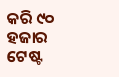କରି ୯୦ ହଜାର ଟେଷ୍ଟ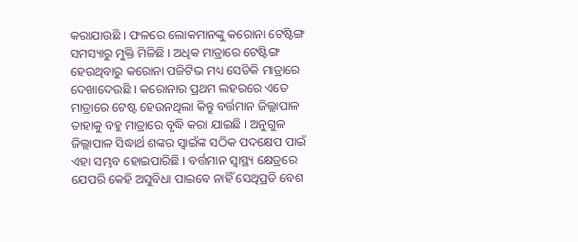କରାଯାଉଛି । ଫଳରେ ଲୋକମାନଙ୍କୁ କରୋନା ଟେଷ୍ଟିଙ୍ଗ ସମସ୍ୟାରୁ ମୁକ୍ତି ମିଳିଛି । ଅଧିକ ମାତ୍ରାରେ ଟେଷ୍ଟିଙ୍ଗ ହେଉଥିବାରୁ କରୋନା ପଜିଟିଭ ମଧ୍ୟ ସେତିକି ମାତ୍ରାରେ ଦେଖାଦେଉଛି । କରୋନାର ପ୍ରଥମ ଲହରରେ ଏତେ ମାତ୍ରାରେ ଟେଷ୍ଟ ହେଉନଥିଲା କିନ୍ତୁ ବର୍ତ୍ତମାନ ଜିଲ୍ଲାପାଳ ତାହାକୁ ବହୁ ମାତ୍ରାରେ ବୃଦ୍ଧି କରା ଯାଇଛି । ଅନୁଗୁଳ ଜିଲ୍ଲାପାଳ ସିଦ୍ଧାର୍ଥ ଶଙ୍କର ସ୍ଵାଇଁଙ୍କ ସଠିକ ପଦକ୍ଷେପ ପାଇଁ ଏହା ସମ୍ଭବ ହୋଇପାରିଛି । ବର୍ତ୍ତମାନ ସ୍ୱାସ୍ଥ୍ୟ କ୍ଷେତ୍ରରେ ଯେପରି କେହି ଅସୁବିଧା ପାଇବେ ନାହିଁ ସେଥିପ୍ରତି ବେଶ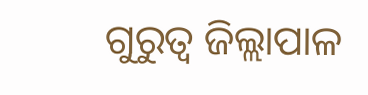ଗୁରୁତ୍ୱ ଜିଲ୍ଲାପାଳ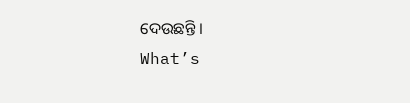ଦେଉଛନ୍ତି ।
What’s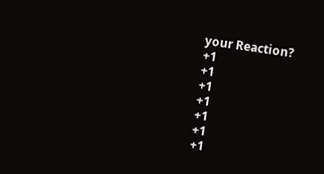your Reaction?
+1
+1
+1
+1
+1
+1
+1